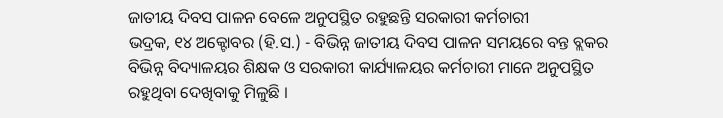ଜାତୀୟ ଦିବସ ପାଳନ ବେଳେ ଅନୁପସ୍ଥିତ ରହୁଛନ୍ତି ସରକାରୀ କର୍ମଚାରୀ
ଭଦ୍ରକ, ୧୪ ଅକ୍ଟୋବର (ହି.ସ.) - ବିଭିନ୍ନ ଜାତୀୟ ଦିବସ ପାଳନ ସମୟରେ ବନ୍ତ ବ୍ଲକର ବିଭିନ୍ନ ବିଦ୍ୟାଳୟର ଶିକ୍ଷକ ଓ ସରକାରୀ କାର୍ଯ୍ୟାଳୟର କର୍ମଚାରୀ ମାନେ ଅନୁପସ୍ଥିତ ରହୁଥିବା ଦେଖିବାକୁ ମିଳୁଛି ।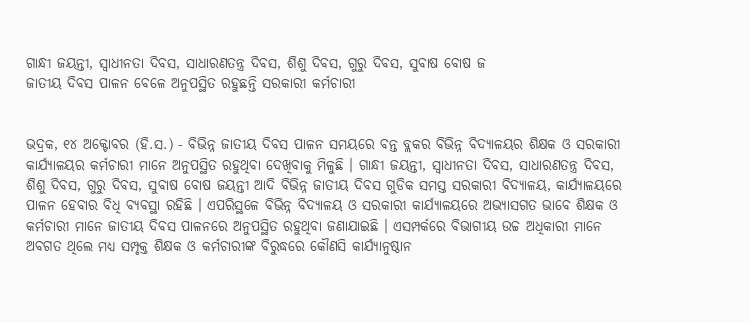ଗାନ୍ଧୀ ଜୟନ୍ତୀ, ସ୍ୱାଧୀନତା ଦିବସ, ସାଧାରଣତନ୍ତ୍ର ଦିବସ, ଶିଶୁ ଦିବସ, ଗୁରୁ ଦିବସ, ସୁବାଷ ବୋଷ ଜ
ଜାତୀୟ ଦିବସ ପାଳନ ବେଳେ ଅନୁପସ୍ଥିତ ରହୁଛନ୍ତି ସରକାରୀ କର୍ମଚାରୀ


ଭଦ୍ରକ, ୧୪ ଅକ୍ଟୋବର (ହି.ସ.) - ବିଭିନ୍ନ ଜାତୀୟ ଦିବସ ପାଳନ ସମୟରେ ବନ୍ତ ବ୍ଲକର ବିଭିନ୍ନ ବିଦ୍ୟାଳୟର ଶିକ୍ଷକ ଓ ସରକାରୀ କାର୍ଯ୍ୟାଳୟର କର୍ମଚାରୀ ମାନେ ଅନୁପସ୍ଥିତ ରହୁଥିବା ଦେଖିବାକୁ ମିଳୁଛି । ଗାନ୍ଧୀ ଜୟନ୍ତୀ, ସ୍ୱାଧୀନତା ଦିବସ, ସାଧାରଣତନ୍ତ୍ର ଦିବସ, ଶିଶୁ ଦିବସ, ଗୁରୁ ଦିବସ, ସୁବାଷ ବୋଷ ଜୟନ୍ତୀ ଆଦି ବିଭିନ୍ନ ଜାତୀୟ ଦିବସ ଗୁଡିକ ସମସ୍ତ ସରକାରୀ ବିଦ୍ୟାଳୟ, କାର୍ଯ୍ୟାଳୟରେ ପାଳନ ହେବାର ବିଧି ବ୍ୟବସ୍ଥା ରହିଛି । ଏପରିସ୍ଥଳେ ବିଭିନ୍ନ ବିଦ୍ୟାଳୟ ଓ ସରକାରୀ କାର୍ଯ୍ୟାଳୟରେ ଅଭ୍ୟାସଗତ ଭାବେ ଶିକ୍ଷକ ଓ କର୍ମଚାରୀ ମାନେ ଜାତୀୟ ଦିବସ ପାଳନରେ ଅନୁପସ୍ଥିତ ରହୁଥିବା ଜଣାଯାଇଛି । ଏସମ୍ପର୍କରେ ବିଭାଗୀୟ ଉଚ୍ଚ ଅଧିକାରୀ ମାନେ ଅବଗତ ଥିଲେ ମଧ୍ୟ ସମ୍ପୃକ୍ତ ଶିକ୍ଷକ ଓ କର୍ମଚାରୀଙ୍କ ବିରୁଦ୍ଧରେ କୌଣସି କାର୍ଯ୍ୟାନୁଷ୍ଠାନ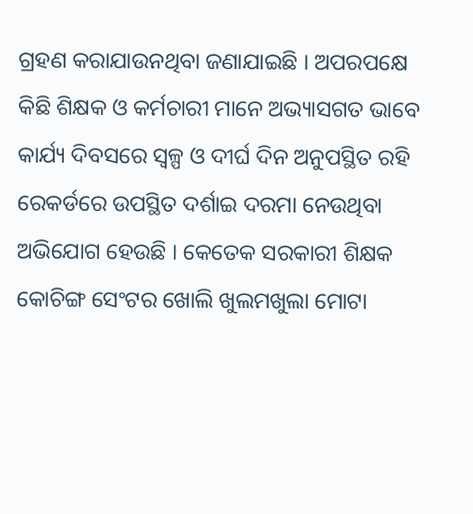ଗ୍ରହଣ କରାଯାଉନଥିବା ଜଣାଯାଇଛି । ଅପରପକ୍ଷେ କିଛି ଶିକ୍ଷକ ଓ କର୍ମଚାରୀ ମାନେ ଅଭ୍ୟାସଗତ ଭାବେ କାର୍ଯ୍ୟ ଦିବସରେ ସ୍ୱଳ୍ପ ଓ ଦୀର୍ଘ ଦିନ ଅନୁପସ୍ଥିତ ରହି ରେକର୍ଡରେ ଉପସ୍ଥିତ ଦର୍ଶାଇ ଦରମା ନେଉଥିବା ଅଭିଯୋଗ ହେଉଛି । କେତେକ ସରକାରୀ ଶିକ୍ଷକ କୋଚିଙ୍ଗ ସେଂଟର ଖୋଲି ଖୁଲମଖୁଲା ମୋଟା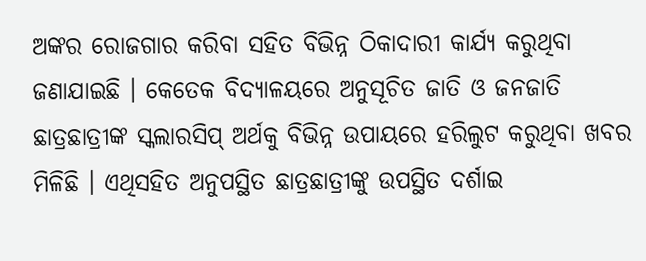ଅଙ୍କର ରୋଜଗାର କରିବା ସହିତ ବିଭିନ୍ନ ଠିକାଦାରୀ କାର୍ଯ୍ୟ କରୁଥିବା ଜଣାଯାଇଛି । କେତେକ ବିଦ୍ୟାଳୟରେ ଅନୁସୂଚିତ ଜାତି ଓ ଜନଜାତି ଛାତ୍ରଛାତ୍ରୀଙ୍କ ସ୍କଲାରସିପ୍ ଅର୍ଥକୁ ବିଭିନ୍ନ ଉପାୟରେ ହରିଲୁଟ କରୁଥିବା ଖବର ମିଳିଛି । ଏଥିସହିତ ଅନୁପସ୍ଥିତ ଛାତ୍ରଛାତ୍ରୀଙ୍କୁ ଉପସ୍ଥିତ ଦର୍ଶାଇ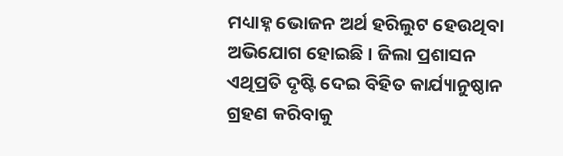ମଧ୍ୟାହ୍ନ ଭୋଜନ ଅର୍ଥ ହରିଲୁଟ ହେଉଥିବା ଅଭିଯୋଗ ହୋଇଛି । ଜିଲା ପ୍ରଶାସନ ଏଥିପ୍ରତି ଦୃଷ୍ଟି ଦେଇ ବିହିତ କାର୍ଯ୍ୟାନୁଷ୍ଠାନ ଗ୍ରହଣ କରିବାକୁ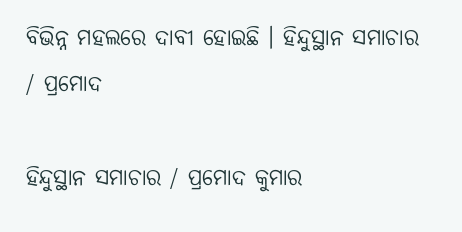ବିଭିନ୍ନ ମହଲରେ ଦାବୀ ହୋଇଛି । ହିନ୍ଦୁସ୍ଥାନ ସମାଚାର / ପ୍ରମୋଦ

ହିନ୍ଦୁସ୍ଥାନ ସମାଚାର / ପ୍ରମୋଦ କୁମାର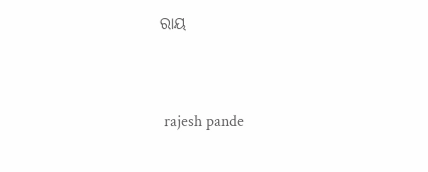ରାୟ


 rajesh pande